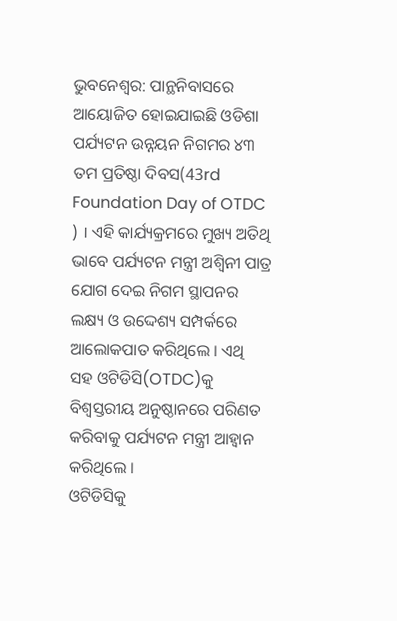ଭୁବନେଶ୍ବର: ପାନ୍ଥନିବାସରେ ଆୟୋଜିତ ହୋଇଯାଇଛି ଓଡିଶା ପର୍ଯ୍ୟଟନ ଉନ୍ନୟନ ନିଗମର ୪୩ ତମ ପ୍ରତିଷ୍ଠା ଦିବସ(43rd Foundation Day of OTDC ) । ଏହି କାର୍ଯ୍ୟକ୍ରମରେ ମୁଖ୍ୟ ଅତିଥି ଭାବେ ପର୍ଯ୍ୟଟନ ମନ୍ତ୍ରୀ ଅଶ୍ୱିନୀ ପାତ୍ର ଯୋଗ ଦେଇ ନିଗମ ସ୍ଥାପନର ଲକ୍ଷ୍ୟ ଓ ଉଦ୍ଦେଶ୍ୟ ସମ୍ପର୍କରେ ଆଲୋକପାତ କରିଥିଲେ । ଏଥି ସହ ଓଟିଡିସି(OTDC)କୁ ବିଶ୍ୱସ୍ତରୀୟ ଅନୁଷ୍ଠାନରେ ପରିଣତ କରିବାକୁ ପର୍ଯ୍ୟଟନ ମନ୍ତ୍ରୀ ଆହ୍ୱାନ କରିଥିଲେ ।
ଓଟିଡିସିକୁ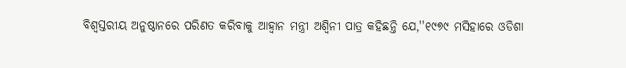ବିଶ୍ୱସ୍ତରୀୟ ଅନୁଷ୍ଠାନରେ ପରିଣତ କରିବାକୁ ଆହ୍ୱାନ ମନ୍ତ୍ରୀ ଅଶ୍ୱିନୀ ପାତ୍ର କହିଛନ୍ତି ଯେ,''୧୯୭୯ ମସିହାରେ ଓଡିଶା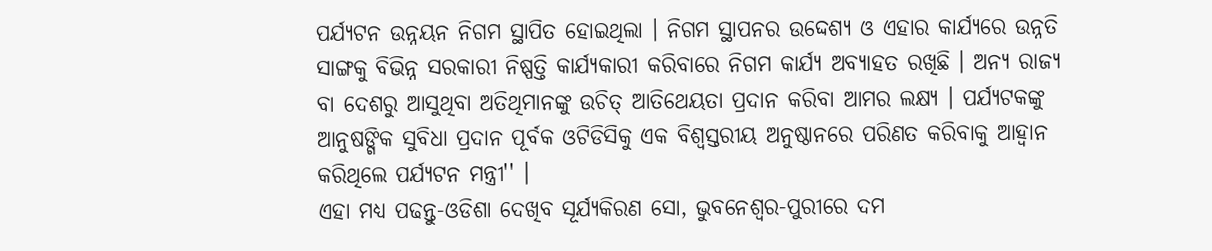ପର୍ଯ୍ୟଟନ ଉନ୍ନୟନ ନିଗମ ସ୍ଥାପିତ ହୋଇଥିଲା । ନିଗମ ସ୍ଥାପନର ଉଦ୍ଦେଶ୍ୟ ଓ ଏହାର କାର୍ଯ୍ୟରେ ଉନ୍ନତି ସାଙ୍ଗକୁ ବିଭିନ୍ନ ସରକାରୀ ନିଷ୍ପତ୍ତି କାର୍ଯ୍ୟକାରୀ କରିବାରେ ନିଗମ କାର୍ଯ୍ୟ ଅବ୍ୟାହତ ରଖିଛି । ଅନ୍ୟ ରାଜ୍ୟ ବା ଦେଶରୁ ଆସୁଥିବା ଅତିଥିମାନଙ୍କୁ ଉଚିତ୍ ଆତିଥେୟତା ପ୍ରଦାନ କରିବା ଆମର ଲକ୍ଷ୍ୟ । ପର୍ଯ୍ୟଟକଙ୍କୁ ଆନୁଷଙ୍ଗିକ ସୁବିଧା ପ୍ରଦାନ ପୂର୍ବକ ଓଟିଡିସିକୁ ଏକ ବିଶ୍ୱସ୍ତରୀୟ ଅନୁଷ୍ଠାନରେ ପରିଣତ କରିବାକୁ ଆହ୍ବାନ କରିଥିଲେ ପର୍ଯ୍ୟଟନ ମନ୍ତ୍ରୀ'' ।
ଏହା ମଧ୍ୟ ପଢନ୍ତୁ-ଓଡିଶା ଦେଖିବ ସୂର୍ଯ୍ୟକିରଣ ସୋ, ଭୁବନେଶ୍ୱର-ପୁରୀରେ ଦମ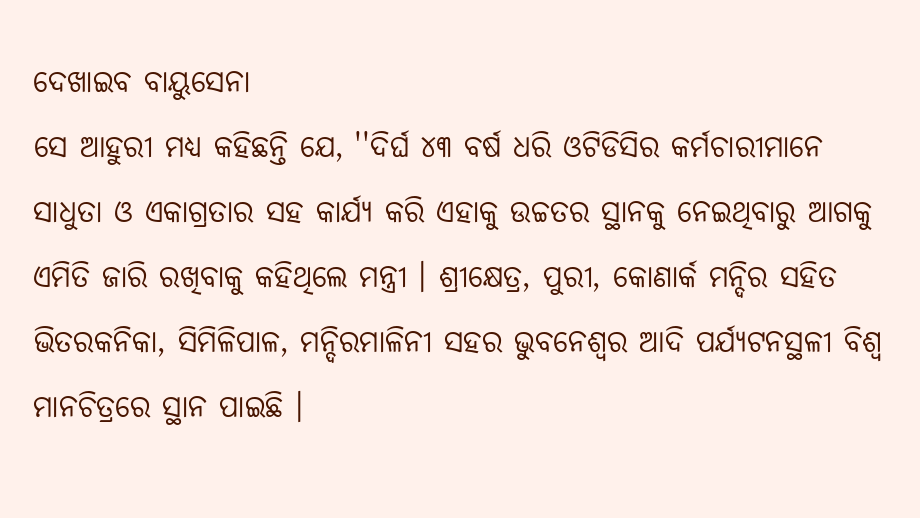ଦେଖାଇବ ବାୟୁସେନା
ସେ ଆହୁରୀ ମଧ୍ୟ କହିଛନ୍ତି ଯେ, ''ଦିର୍ଘ ୪୩ ବର୍ଷ ଧରି ଓଟିଡିସିର କର୍ମଚାରୀମାନେ ସାଧୁତା ଓ ଏକାଗ୍ରତାର ସହ କାର୍ଯ୍ୟ କରି ଏହାକୁ ଉଚ୍ଚତର ସ୍ଥାନକୁ ନେଇଥିବାରୁ ଆଗକୁ ଏମିତି ଜାରି ରଖିବାକୁ କହିଥିଲେ ମନ୍ତ୍ରୀ । ଶ୍ରୀକ୍ଷେତ୍ର, ପୁରୀ, କୋଣାର୍କ ମନ୍ଦିର ସହିତ ଭିତରକନିକା, ସିମିଳିପାଳ, ମନ୍ଦିରମାଳିନୀ ସହର ଭୁବନେଶ୍ୱର ଆଦି ପର୍ଯ୍ୟଟନସ୍ଥଳୀ ବିଶ୍ୱ ମାନଚିତ୍ରରେ ସ୍ଥାନ ପାଇଛି ।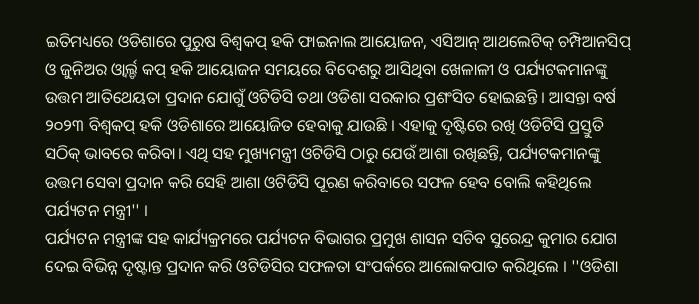ଇତିମଧ୍ୟରେ ଓଡିଶାରେ ପୁରୁଷ ବିଶ୍ୱକପ୍ ହକି ଫାଇନାଲ ଆୟୋଜନ, ଏସିଆନ୍ ଆଥଲେଟିକ୍ ଚମ୍ପିଆନସିପ୍ ଓ ଜୁନିଅର ଓ୍ୱାର୍ଲ୍ଡ କପ୍ ହକି ଆୟୋଜନ ସମୟରେ ବିଦେଶରୁ ଆସିଥିବା ଖେଳାଳୀ ଓ ପର୍ଯ୍ୟଟକମାନଙ୍କୁ ଉତ୍ତମ ଆତିଥେୟତା ପ୍ରଦାନ ଯୋଗୁଁ ଓଟିଡିସି ତଥା ଓଡିଶା ସରକାର ପ୍ରଶଂସିତ ହୋଇଛନ୍ତି । ଆସନ୍ତା ବର୍ଷ ୨୦୨୩ ବିଶ୍ୱକପ୍ ହକି ଓଡିଶାରେ ଆୟୋଜିତ ହେବାକୁ ଯାଉଛି । ଏହାକୁ ଦୃଷ୍ଟିରେ ରଖି ଓଡିଟିସି ପ୍ରସ୍ତୁତି ସଠିକ୍ ଭାବରେ କରିବା। ଏଥି ସହ ମୁଖ୍ୟମନ୍ତ୍ରୀ ଓଟିଡିସି ଠାରୁ ଯେଉଁ ଆଶା ରଖିଛନ୍ତି, ପର୍ଯ୍ୟଟକମାନଙ୍କୁ ଉତ୍ତମ ସେବା ପ୍ରଦାନ କରି ସେହି ଆଶା ଓଟିଡିସି ପୂରଣ କରିବାରେ ସଫଳ ହେବ ବୋଲି କହିଥିଲେ ପର୍ଯ୍ୟଟନ ମନ୍ତ୍ରୀ'' ।
ପର୍ଯ୍ୟଟନ ମନ୍ତ୍ରୀଙ୍କ ସହ କାର୍ଯ୍ୟକ୍ରମରେ ପର୍ଯ୍ୟଟନ ବିଭାଗର ପ୍ରମୁଖ ଶାସନ ସଚିବ ସୁରେନ୍ଦ୍ର କୁମାର ଯୋଗ ଦେଇ ବିଭିନ୍ନ ଦୃଷ୍ଟାନ୍ତ ପ୍ରଦାନ କରି ଓଟିଡିସିର ସଫଳତା ସଂପର୍କରେ ଆଲୋକପାତ କରିଥିଲେ । ''ଓଡିଶା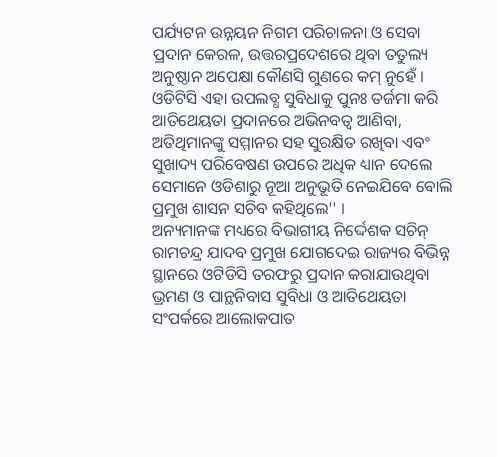ପର୍ଯ୍ୟଟନ ଉନ୍ନୟନ ନିଗମ ପରିଚାଳନା ଓ ସେବା ପ୍ରଦାନ କେରଳ, ଉତ୍ତରପ୍ରଦେଶରେ ଥିବା ତତୁଲ୍ୟ ଅନୁଷ୍ଠାନ ଅପେକ୍ଷା କୌଣସି ଗୁଣରେ କମ୍ ନୁହେଁ । ଓଡିଟିସି ଏହା ଉପଲବ୍ଧ ସୁବିଧାକୁ ପୁନଃ ତର୍ଜମା କରି ଆତିଥେୟତା ପ୍ରଦାନରେ ଅଭିନବତ୍ୱ ଆଣିବା, ଅତିଥିମାନଙ୍କୁ ସମ୍ମାନର ସହ ସୁରକ୍ଷିତ ରଖିବା ଏବଂ ସୁଖାଦ୍ୟ ପରିବେଷଣ ଉପରେ ଅଧିକ ଧ୍ୟାନ ଦେଲେ ସେମାନେ ଓଡିଶାରୁ ନୂଆ ଅନୁଭୂତି ନେଇଯିବେ ବୋଲି ପ୍ରମୁଖ ଶାସନ ସଚିବ କହିଥିଲେ'' ।
ଅନ୍ୟମାନଙ୍କ ମଧ୍ୟରେ ବିଭାଗୀୟ ନିର୍ଦ୍ଦେଶକ ସଚିନ୍ ରାମଚନ୍ଦ୍ର ଯାଦବ ପ୍ରମୁଖ ଯୋଗଦେଇ ରାଜ୍ୟର ବିଭିନ୍ନ ସ୍ଥାନରେ ଓଟିଡିସି ତରଫରୁ ପ୍ରଦାନ କରାଯାଉଥିବା ଭ୍ରମଣ ଓ ପାନ୍ଥନିବାସ ସୁବିଧା ଓ ଆତିଥେୟତା ସଂପର୍କରେ ଆଲୋକପାତ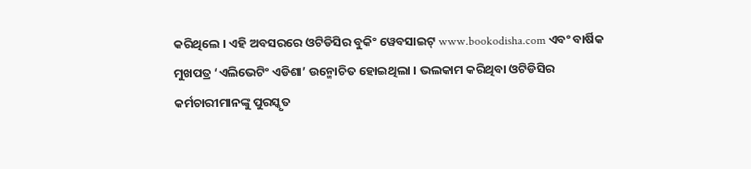କରିଥିଲେ । ଏହି ଅବସରରେ ଓଟିଡିସିର ବୁକିଂ ୱେବସାଇଟ୍ www.bookodisha.com ଏବଂ ବାର୍ଷିକ ମୁଖପତ୍ର ‘ଏଲିଭେଟିଂ ଏଡିଶା’ ଉନ୍ମୋଚିତ ହୋଇଥିଲା । ଭଲକାମ କରିଥିବା ଓଟିଡିସିର କର୍ମଚାରୀମାନଙ୍କୁ ପୁରସ୍କୃତ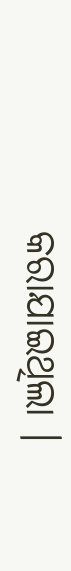କରାଯାଇଥିଲା ।